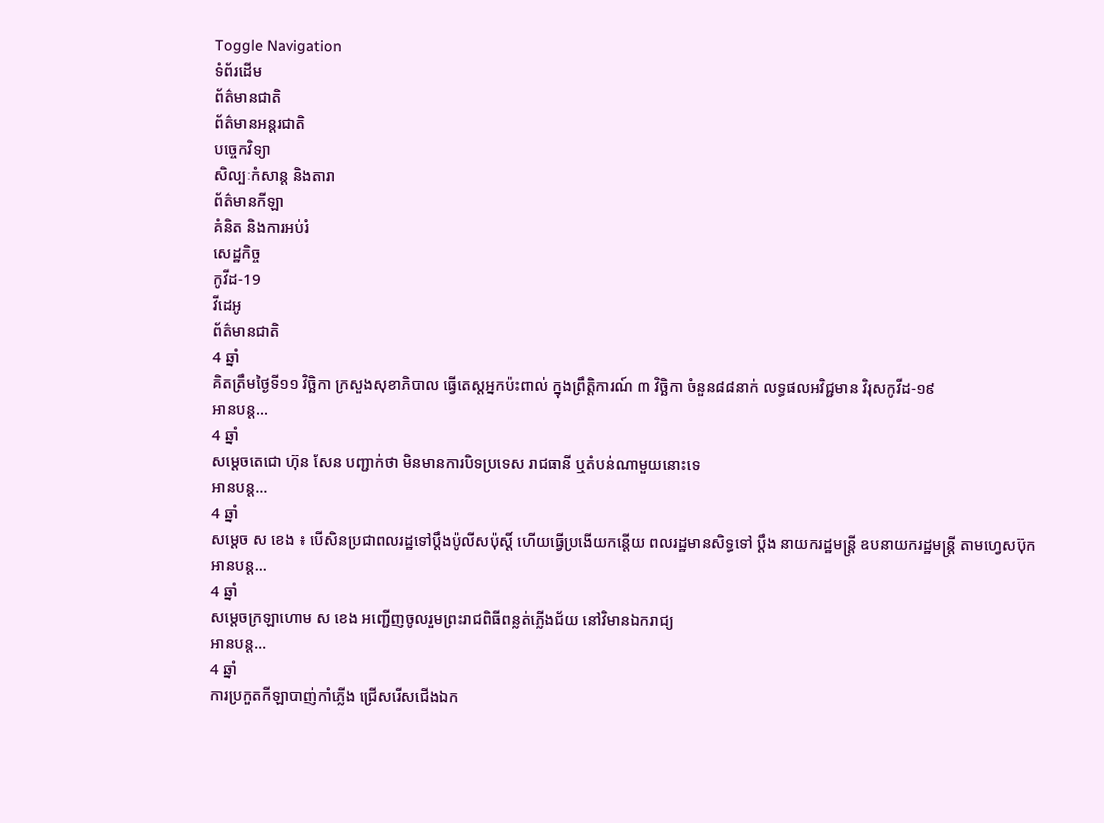Toggle Navigation
ទំព័រដើម
ព័ត៌មានជាតិ
ព័ត៌មានអន្តរជាតិ
បច្ចេកវិទ្យា
សិល្បៈកំសាន្ត និងតារា
ព័ត៌មានកីឡា
គំនិត និងការអប់រំ
សេដ្ឋកិច្ច
កូវីដ-19
វីដេអូ
ព័ត៌មានជាតិ
4 ឆ្នាំ
គិតត្រឹមថ្ងៃទី១១ វិច្ឆិកា ក្រសួងសុខាភិបាល ធ្វើតេស្ដអ្នកប៉ះពាល់ ក្នុងព្រឹត្តិការណ៍ ៣ វិច្ឆិកា ចំនួន៨៨នាក់ លទ្ធផលអវិជ្ជមាន វិរុសកូវីដ-១៩
អានបន្ត...
4 ឆ្នាំ
សម្តេចតេជោ ហ៊ុន សែន បញ្ជាក់ថា មិនមានការបិទប្រទេស រាជធានី ឬតំបន់ណាមួយនោះទេ
អានបន្ត...
4 ឆ្នាំ
សម្ដេច ស ខេង ៖ បើសិនប្រជាពលរដ្ឋទៅប្ដឹងប៉ូលីសប៉ុស្ដិ៍ ហើយធ្វើប្រងើយកន្តើយ ពលរដ្ឋមានសិទ្ធទៅ ប្ដឹង នាយករដ្ឋមន្ដ្រី ឧបនាយករដ្ឋមន្ដ្រី តាមហ្វេសប៊ុក
អានបន្ត...
4 ឆ្នាំ
សម្តេចក្រឡាហោម ស ខេង អញ្ជើញចូលរួមព្រះរាជពិធីពន្លត់ភ្លើងជ័យ នៅវិមានឯករាជ្យ
អានបន្ត...
4 ឆ្នាំ
ការប្រកួតកីឡាបាញ់កាំភ្លើង ជ្រើសរើសជើងឯក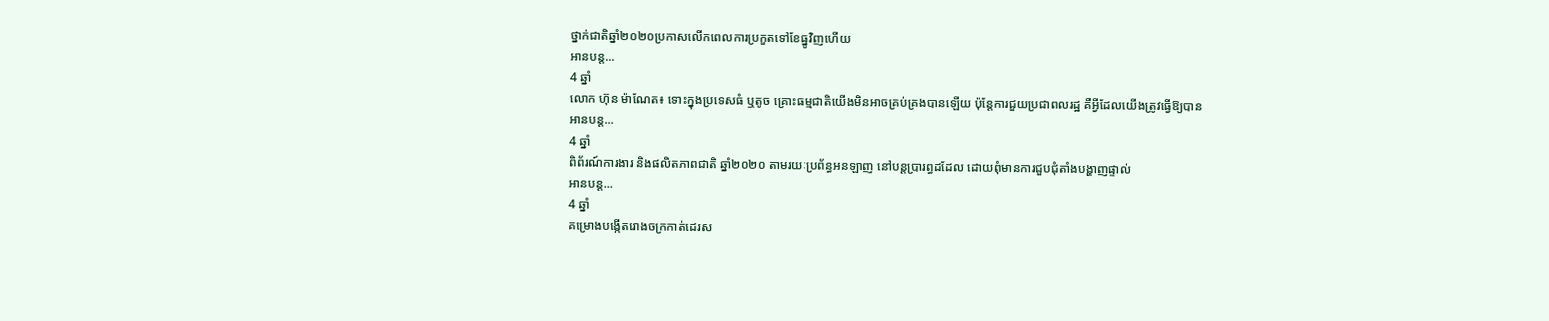ថ្នាក់ជាតិឆ្នាំ២០២០ប្រកាសលើកពេលការប្រកួតទៅខែធ្នូវិញហើយ
អានបន្ត...
4 ឆ្នាំ
លោក ហ៊ុន ម៉ាណែត៖ ទោះក្នុងប្រទេសធំ ឬតូច គ្រោះធម្មជាតិយើងមិនអាចគ្រប់គ្រងបានឡើយ ប៉ុន្តែការជួយប្រជាពលរដ្ឋ គឺអ្វីដែលយើងត្រូវធ្វើឱ្យបាន
អានបន្ត...
4 ឆ្នាំ
ពិព័រណ៍ការងារ និងផលិតភាពជាតិ ឆ្នាំ២០២០ តាមរយៈប្រព័ន្ធអនឡាញ នៅបន្តប្រារព្ធដដែល ដោយពុំមានការជួបជុំតាំងបង្ហាញផ្ទាល់
អានបន្ត...
4 ឆ្នាំ
គម្រោងបង្កើតរោងចក្រកាត់ដេរស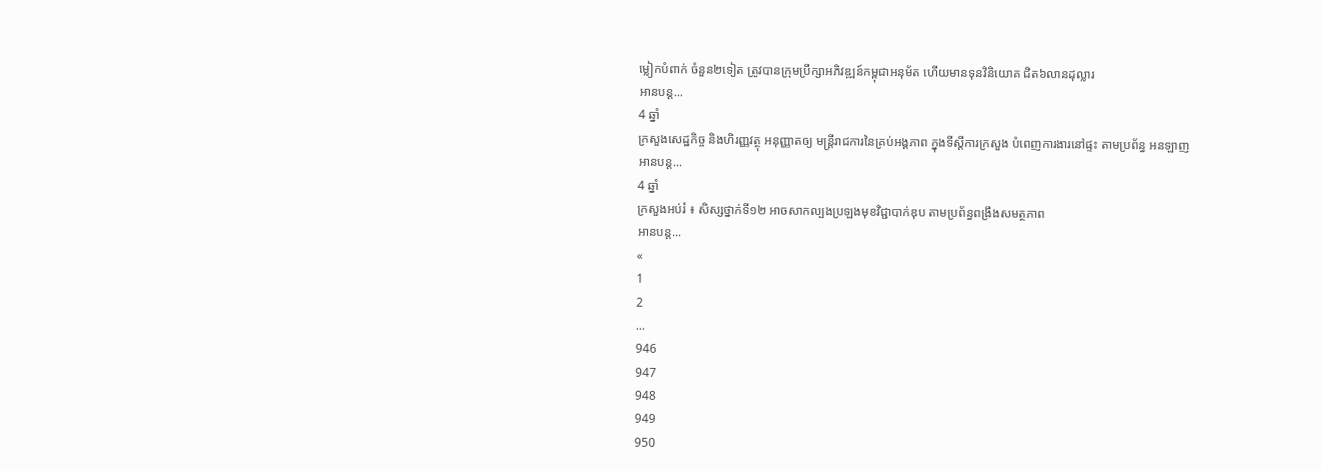ម្លៀកបំពាក់ ចំនួន២ទៀត ត្រូវបានក្រុមប្រឹក្សាអភិវឌ្ឍន៍កម្ពុជាអនុម័ត ហើយមានទុនវិនិយោគ ជិត៦លានដុល្លារ
អានបន្ត...
4 ឆ្នាំ
ក្រសួងសេដ្ឋកិច្ច និងហិរញ្ញវត្ថុ អនុញ្ញាតឲ្យ មន្ដ្រីរាជការនៃគ្រប់អង្គភាព ក្នុងទីស្ដីការក្រសួង បំពេញការងារនៅផ្ទះ តាមប្រព័ន្ធ អនឡាញ
អានបន្ត...
4 ឆ្នាំ
ក្រសួងអប់រំ ៖ សិស្សថ្នាក់ទី១២ អាចសាកល្បងប្រឡងមុខវិជ្ជាបាក់ឌុប តាមប្រព័ន្ធពង្រឹងសមត្ថភាព
អានបន្ត...
«
1
2
...
946
947
948
949
950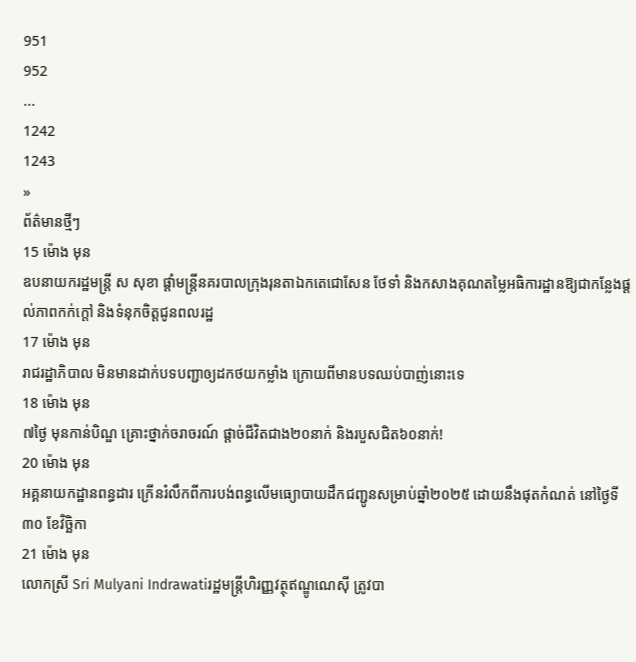951
952
...
1242
1243
»
ព័ត៌មានថ្មីៗ
15 ម៉ោង មុន
ឧបនាយករដ្ឋមន្ត្រី ស សុខា ផ្ដាំមន្ត្រីនគរបាលក្រុងរុនតាឯកតេជោសែន ថែទាំ និងកសាងគុណតម្លៃអធិការដ្ឋានឱ្យជាកន្លែងផ្ដល់ភាពកក់ក្ដៅ និងទំនុកចិត្តជូនពលរដ្ឋ
17 ម៉ោង មុន
រាជរដ្ឋាភិបាល មិនមានដាក់បទបញ្ជាឲ្យដកថយកម្លាំង ក្រោយពីមានបទឈប់បាញ់នោះទេ
18 ម៉ោង មុន
៧ថ្ងៃ មុនកាន់បិណ្ឌ គ្រោះថ្នាក់ចរាចរណ៍ ផ្តាច់ជីវិតជាង២០នាក់ និងរបួសជិត៦០នាក់!
20 ម៉ោង មុន
អគ្គនាយកដ្ឋានពន្ធដារ ក្រើនរំលឹកពីការបង់ពន្ធលើមធ្យោបាយដឹកជញ្ជូនសម្រាប់ឆ្នាំ២០២៥ ដោយនឹងផុតកំណត់ នៅថ្ងៃទី៣០ ខែវិច្ឆិកា
21 ម៉ោង មុន
លោកស្រី Sri Mulyani Indrawatiរដ្ឋមន្ត្រីហិរញ្ញវត្ថុឥណ្ឌូណេស៊ី ត្រូវបា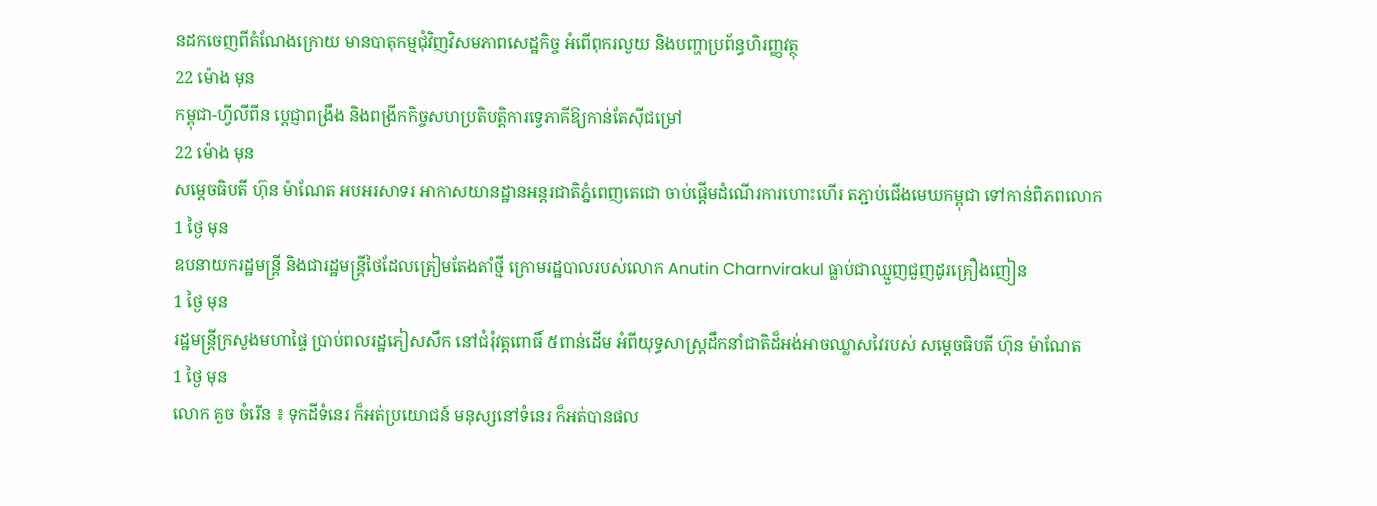នដកចេញពីតំណែងក្រោយ មានបាតុកម្មជុំវិញវិសមភាពសេដ្ឋកិច្ច អំពើពុករលួយ និងបញ្ហាប្រព័ន្ធហិរញ្ញវត្ថុ
22 ម៉ោង មុន
កម្ពុជា-ហ្វីលីពីន ប្តេជ្ញាពង្រឹង និងពង្រីកកិច្ចសហប្រតិបត្តិការទ្វេភាគីឱ្យកាន់តែស៊ីជម្រៅ
22 ម៉ោង មុន
សម្ដេចធិបតី ហ៊ុន ម៉ាណែត អបអរសាទរ អាកាសយានដ្ឋានអន្តរជាតិភ្នំពេញតេជោ ចាប់ផ្តើមដំណើរការហោះហើរ តភ្ជាប់ជើងមេឃកម្ពុជា ទៅកាន់ពិភពលោក
1 ថ្ងៃ មុន
ឧបនាយករដ្ឋមន្ត្រី និងជារដ្ឋមន្ត្រីថៃដែលត្រៀមតែងតាំថ្មី ក្រោមរដ្ឋបាលរបស់លោក Anutin Charnvirakul ធ្លាប់ជាឈ្មួញជួញដូរគ្រឿងញៀន
1 ថ្ងៃ មុន
រដ្ឋមន្ត្រីក្រសួងមហាផ្ទៃ ប្រាប់ពលរដ្ឋភៀសសឹក នៅជំរុំវត្តពោធិ៍ ៥ពាន់ដើម អំពីយុទ្ធសាស្ត្រដឹកនាំជាតិដ៏អង់អាចឈ្លាសវៃរបស់ សម្ដេចធិបតី ហ៊ុន ម៉ាណែត
1 ថ្ងៃ មុន
លោក គួច ចំរើន ៖ ទុកដីទំនេរ ក៏អត់ប្រយោជន៍ មនុស្សនៅទំនេរ ក៏អត់បានផល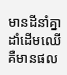មានដីនាំគ្នាដាំដើមឈើ គឺមានផល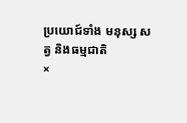ប្រយោជ៍ទាំង មនុស្ស សត្វ និងធម្មជាតិ
×